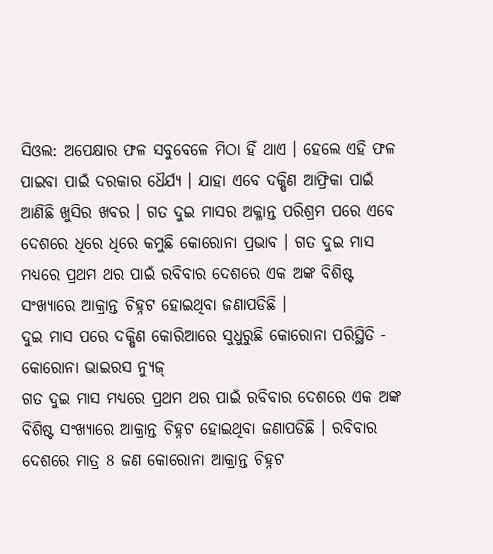ସିଓଲ: ଅପେକ୍ଷାର ଫଳ ସବୁବେଳେ ମିଠା ହିଁ ଥାଏ । ହେଲେ ଏହି ଫଳ ପାଇବା ପାଇଁ ଦରକାର ଧୈର୍ଯ୍ୟ । ଯାହା ଏବେ ଦକ୍ଷିଣ ଆଫ୍ରିକା ପାଇଁ ଆଣିଛି ଖୁସିର ଖବର । ଗତ ଦୁଇ ମାସର ଅକ୍ଳାନ୍ତ ପରିଶ୍ରମ ପରେ ଏବେ ଦେଶରେ ଧିରେ ଧିରେ କମୁଛି କୋରୋନା ପ୍ରଭାବ । ଗତ ଦୁଇ ମାସ ମଧ୍ୟରେ ପ୍ରଥମ ଥର ପାଇଁ ରବିବାର ଦେଶରେ ଏକ ଅଙ୍କ ବିଶିଷ୍ଟ ସଂଖ୍ୟାରେ ଆକ୍ରାନ୍ତ ଚିହ୍ନଟ ହୋଇଥିବା ଜଣାପଡିଛି ।
ଦୁଇ ମାସ ପରେ ଦକ୍ଷିଣ କୋରିଆରେ ସୁଧୁରୁଛି କୋରୋନା ପରିସ୍ଥିତି - କୋରୋନା ଭାଇରସ ନ୍ୟୁଜ୍
ଗତ ଦୁଇ ମାସ ମଧ୍ୟରେ ପ୍ରଥମ ଥର ପାଇଁ ରବିବାର ଦେଶରେ ଏକ ଅଙ୍କ ବିଶିଷ୍ଟ ସଂଖ୍ୟାରେ ଆକ୍ରାନ୍ତ ଚିହ୍ନଟ ହୋଇଥିବା ଜଣାପଡିଛି । ରବିବାର ଦେଶରେ ମାତ୍ର 8 ଜଣ କୋରୋନା ଆକ୍ରାନ୍ତ ଚିହ୍ନଟ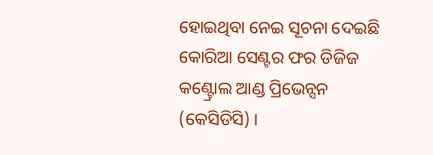ହୋଇଥିବା ନେଇ ସୂଚନା ଦେଇଛି କୋରିଆ ସେଣ୍ଟର ଫର ଡିଜିଜ କଣ୍ଟ୍ରୋଲ ଆଣ୍ଡ ପ୍ରିଭେନ୍ସନ (କେସିଡିସି) ।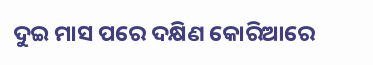ଦୁଇ ମାସ ପରେ ଦକ୍ଷିଣ କୋରିଆରେ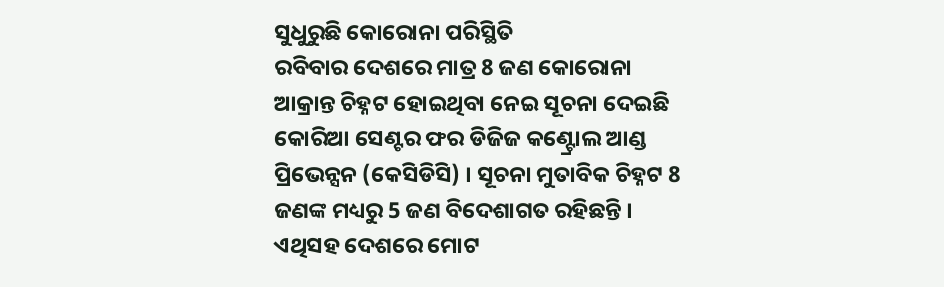ସୁଧୁରୁଛି କୋରୋନା ପରିସ୍ଥିତି
ରବିବାର ଦେଶରେ ମାତ୍ର 8 ଜଣ କୋରୋନା ଆକ୍ରାନ୍ତ ଚିହ୍ନଟ ହୋଇଥିବା ନେଇ ସୂଚନା ଦେଇଛି କୋରିଆ ସେଣ୍ଟର ଫର ଡିଜିଜ କଣ୍ଟ୍ରୋଲ ଆଣ୍ଡ ପ୍ରିଭେନ୍ସନ (କେସିଡିସି) । ସୂଚନା ମୁତାବିକ ଚିହ୍ନଟ 8 ଜଣଙ୍କ ମଧ୍ୟରୁ 5 ଜଣ ବିଦେଶାଗତ ରହିଛନ୍ତି । ଏଥିସହ ଦେଶରେ ମୋଟ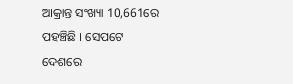ଆକ୍ରାନ୍ତ ସଂଖ୍ୟା 10,661ରେ ପହଞ୍ଚିଛି । ସେପଟେ ଦେଶରେ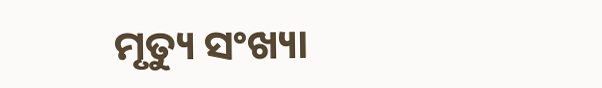ମୃତ୍ୟୁ ସଂଖ୍ୟା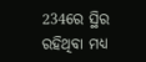234ରେ ସ୍ଥିର ରହିଥିବା ମଧ୍ୟ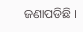ଜଣାପଡିଛି ।